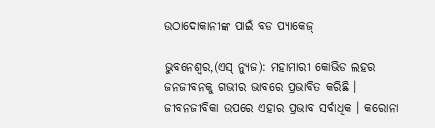ଉଠାଦୋକାନୀଙ୍କ ପାଇଁ ବଡ ପ୍ୟାକେଜ୍

ଭୁବନେଶ୍ୱର,(ଏସ୍ ନ୍ୟୁଜ): ମହାମାରୀ କୋଭିଡ ଲହର ଜନଜୀବନକୁ ଗଭୀର ଭାବରେ ପ୍ରଭାବିତ କରିଛି । ଜୀବନଜୀବିକା ଉପରେ ଏହାର ପ୍ରଭାବ ସର୍ବାଧିକ । କରୋନା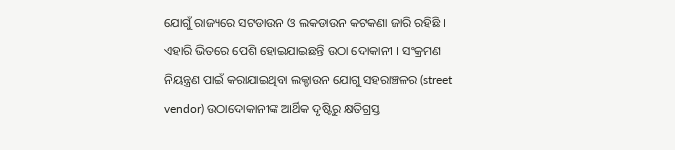ଯୋଗୁଁ ରାଜ୍ୟରେ ସଟଡାଉନ ଓ ଲକଡାଉନ କଟକଣା ଜାରି ରହିଛି । ଏହାରି ଭିତରେ ପେଶି ହୋଇଯାଇଛନ୍ତି ଉଠା ଦୋକାନୀ । ସଂକ୍ରମଣ ନିୟନ୍ତ୍ରଣ ପାଇଁ କରାଯାଇଥିବା ଲକ୍ଡାଉନ ଯୋଗୁ ସହରାଞ୍ଚଳର (street vendor) ଉଠାଦୋକାନୀଙ୍କ ଆର୍ଥିକ ଦୃଷ୍ଟିରୁ କ୍ଷତିଗ୍ରସ୍ତ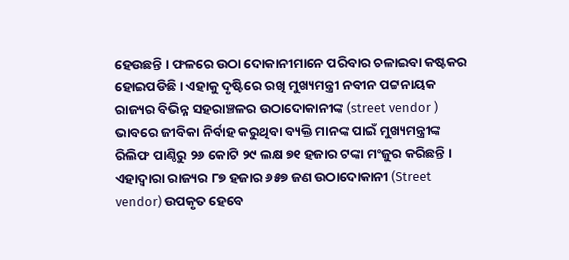ହେଉଛନ୍ତି । ଫଳରେ ଉଠା ଦୋକାନୀମାନେ ପରିବାର ଚଳାଇବା କଷ୍ଟକର ହୋଇପଡିଛି । ଏହାକୁ ଦୃଷ୍ଟିରେ ରଖି ମୁଖ୍ୟମନ୍ତ୍ରୀ ନବୀନ ପଟ୍ଟନାୟକ ରାଜ୍ୟର ବିଭିନ୍ନ ସହରାଞ୍ଚଳର ଉଠାଦୋକାନୀଙ୍କ (street vendor ) ଭାବରେ ଜୀବିକା ନିର୍ବାହ କରୁଥିବା ବ୍ୟକ୍ତି ମାନଙ୍କ ପାଇଁ ମୁଖ୍ୟମନ୍ତ୍ରୀଙ୍କ ରିଲିଫ ପାଣ୍ଠିରୁ ୨୬ କୋଟି ୨୯ ଲକ୍ଷ ୭୧ ହଜାର ଟଙ୍କା ମଂଜୁର କରିଛନ୍ତି । ଏହାଦ୍ବାରା ରାଜ୍ୟର ୮୭ ହଜାର ୬୫୭ ଜଣ ଉଠାଦୋକାନୀ (Street vendor) ଉପକୃତ ହେବେ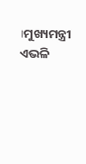।ମୁଖ୍ୟମନ୍ତ୍ରୀ ଏଭଳି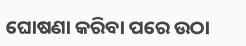ଘୋଷଣା କରିବା ପରେ ଉଠା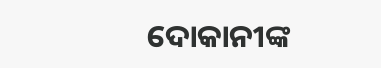ଦୋକାନୀଙ୍କ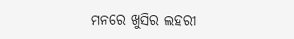ମନରେ ଖୁସିର ଲହରୀ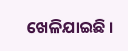ଖେଳିଯାଇଛି ।